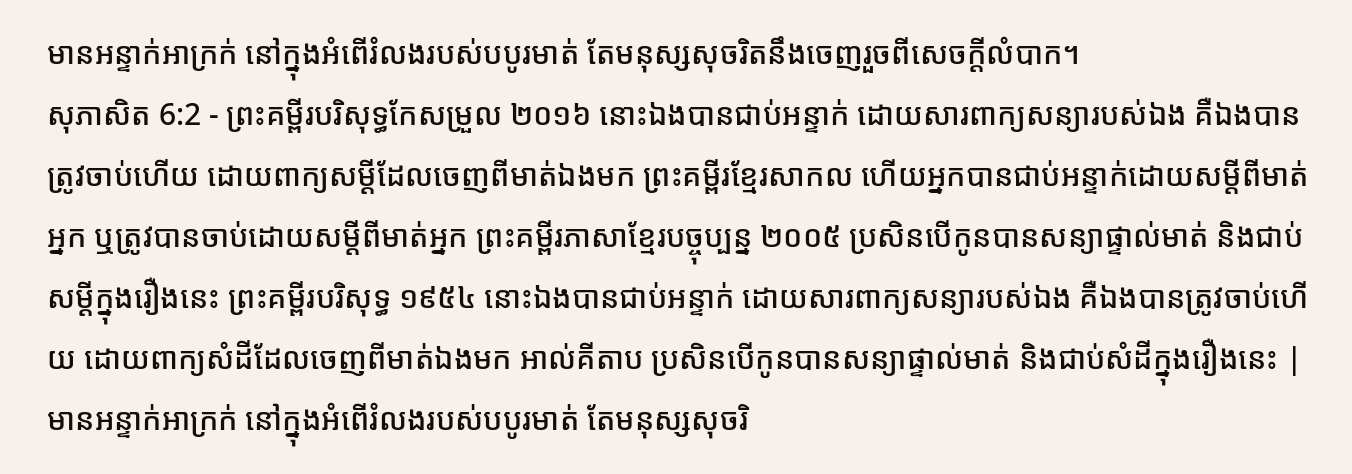មានអន្ទាក់អាក្រក់ នៅក្នុងអំពើរំលងរបស់បបូរមាត់ តែមនុស្សសុចរិតនឹងចេញរួចពីសេចក្ដីលំបាក។
សុភាសិត 6:2 - ព្រះគម្ពីរបរិសុទ្ធកែសម្រួល ២០១៦ នោះឯងបានជាប់អន្ទាក់ ដោយសារពាក្យសន្យារបស់ឯង គឺឯងបានត្រូវចាប់ហើយ ដោយពាក្យសម្ដីដែលចេញពីមាត់ឯងមក ព្រះគម្ពីរខ្មែរសាកល ហើយអ្នកបានជាប់អន្ទាក់ដោយសម្ដីពីមាត់អ្នក ឬត្រូវបានចាប់ដោយសម្ដីពីមាត់អ្នក ព្រះគម្ពីរភាសាខ្មែរបច្ចុប្បន្ន ២០០៥ ប្រសិនបើកូនបានសន្យាផ្ទាល់មាត់ និងជាប់សម្ដីក្នុងរឿងនេះ ព្រះគម្ពីរបរិសុទ្ធ ១៩៥៤ នោះឯងបានជាប់អន្ទាក់ ដោយសារពាក្យសន្យារបស់ឯង គឺឯងបានត្រូវចាប់ហើយ ដោយពាក្យសំដីដែលចេញពីមាត់ឯងមក អាល់គីតាប ប្រសិនបើកូនបានសន្យាផ្ទាល់មាត់ និងជាប់សំដីក្នុងរឿងនេះ |
មានអន្ទាក់អាក្រក់ នៅក្នុងអំពើរំលងរបស់បបូរមាត់ តែមនុស្សសុចរិ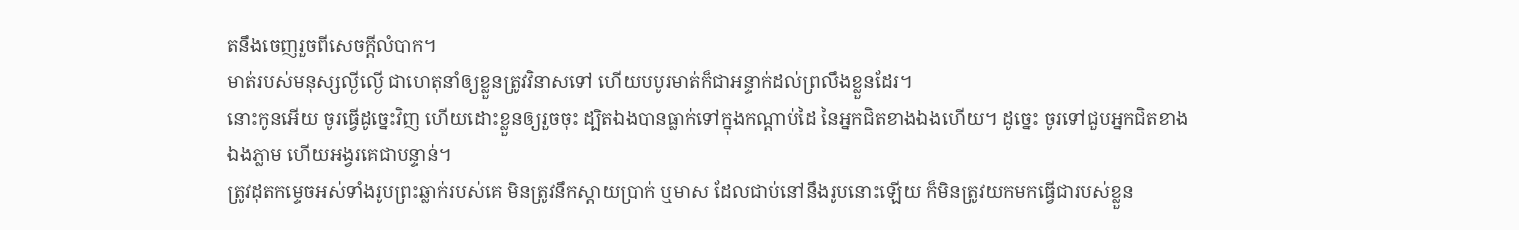តនឹងចេញរួចពីសេចក្ដីលំបាក។
មាត់របស់មនុស្សល្ងីល្ងើ ជាហេតុនាំឲ្យខ្លួនត្រូវវិនាសទៅ ហើយបបូរមាត់ក៏ជាអន្ទាក់ដល់ព្រលឹងខ្លួនដែរ។
នោះកូនអើយ ចូរធ្វើដូច្នេះវិញ ហើយដោះខ្លួនឲ្យរួចចុះ ដ្បិតឯងបានធ្លាក់ទៅក្នុងកណ្ដាប់ដៃ នៃអ្នកជិតខាងឯងហើយ។ ដូច្នេះ ចូរទៅជួបអ្នកជិតខាងឯងភ្លាម ហើយអង្វរគេជាបន្ទាន់។
ត្រូវដុតកម្ទេចអស់ទាំងរូបព្រះឆ្លាក់របស់គេ មិនត្រូវនឹកស្តាយប្រាក់ ឬមាស ដែលជាប់នៅនឹងរូបនោះឡើយ ក៏មិនត្រូវយកមកធ្វើជារបស់ខ្លួន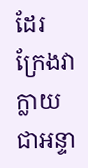ដែរ ក្រែងវាក្លាយជាអន្ទា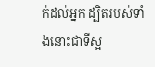ក់ដល់អ្នក ដ្បិតរបស់ទាំងនោះជាទីស្អ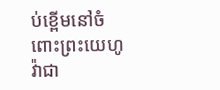ប់ខ្ពើមនៅចំពោះព្រះយេហូវ៉ាជា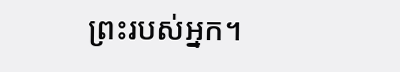ព្រះរបស់អ្នក។